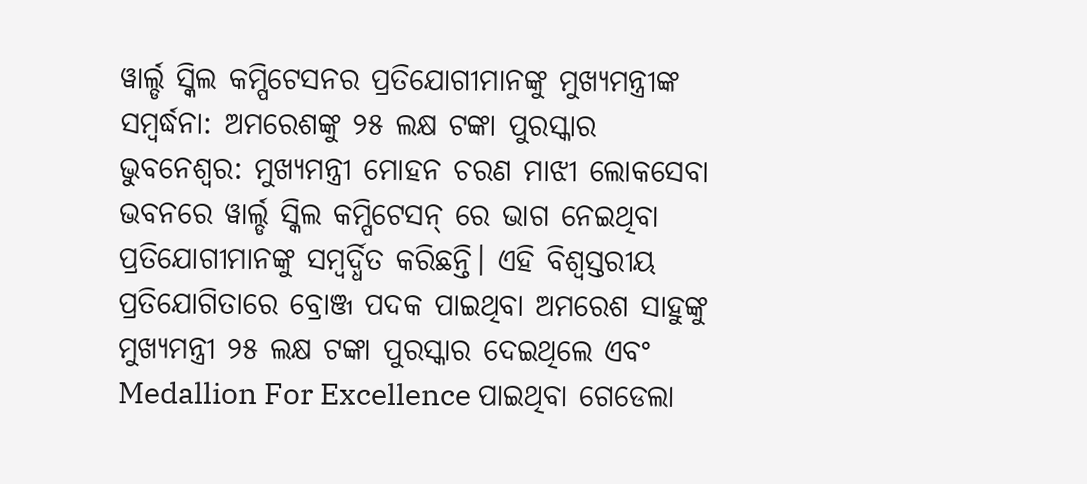ୱାର୍ଲ୍ଡ ସ୍କିଲ କମ୍ପିଟେସନର ପ୍ରତିଯୋଗୀମାନଙ୍କୁ ମୁଖ୍ୟମନ୍ତ୍ରୀଙ୍କ ସମ୍ବର୍ଦ୍ଧନା: ଅମରେଶଙ୍କୁ ୨୫ ଲକ୍ଷ ଟଙ୍କା ପୁରସ୍କାର
ଭୁବନେଶ୍ୱର: ମୁଖ୍ୟମନ୍ତ୍ରୀ ମୋହନ ଚରଣ ମାଝୀ ଲୋକସେବା ଭବନରେ ୱାର୍ଲ୍ଡ ସ୍କିଲ କମ୍ପିଟେସନ୍ ରେ ଭାଗ ନେଇଥିବା ପ୍ରତିଯୋଗୀମାନଙ୍କୁ ସମ୍ବର୍ଦ୍ଧିତ କରିଛନ୍ତି। ଏହି ବିଶ୍ୱସ୍ତରୀୟ ପ୍ରତିଯୋଗିତାରେ ବ୍ରୋଞ୍ଜ ପଦକ ପାଇଥିବା ଅମରେଶ ସାହୁଙ୍କୁ ମୁଖ୍ୟମନ୍ତ୍ରୀ ୨୫ ଲକ୍ଷ ଟଙ୍କା ପୁରସ୍କାର ଦେଇଥିଲେ ଏବଂ Medallion For Excellence ପାଇଥିବା ଗେଡେଲା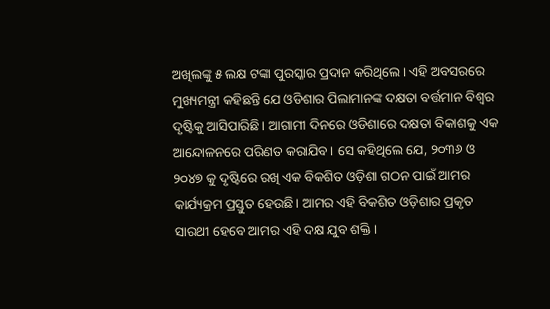ଅଖିଲଙ୍କୁ ୫ ଲକ୍ଷ ଟଙ୍କା ପୁରସ୍କାର ପ୍ରଦାନ କରିଥିଲେ। ଏହି ଅବସରରେ ମୁଖ୍ୟମନ୍ତ୍ରୀ କହିଛନ୍ତି ଯେ ଓଡିଶାର ପିଲାମାନଙ୍କ ଦକ୍ଷତା ବର୍ତ୍ତମାନ ବିଶ୍ୱର ଦୃଷ୍ଟିକୁ ଆସିପାରିଛି। ଆଗାମୀ ଦିନରେ ଓଡିଶାରେ ଦକ୍ଷତା ବିକାଶକୁ ଏକ ଆନ୍ଦୋଳନରେ ପରିଣତ କରାଯିବ। ସେ କହିଥିଲେ ଯେ, ୨୦୩୬ ଓ ୨୦୪୭ କୁ ଦୃଷ୍ଟିରେ ରଖି ଏକ ବିକଶିତ ଓଡ଼ିଶା ଗଠନ ପାଇଁ ଆମର କାର୍ଯ୍ୟକ୍ରମ ପ୍ରସ୍ତୁତ ହେଉଛି। ଆମର ଏହି ବିକଶିତ ଓଡ଼ିଶାର ପ୍ରକୃତ ସାରଥୀ ହେବେ ଆମର ଏହି ଦକ୍ଷ ଯୁବ ଶକ୍ତି।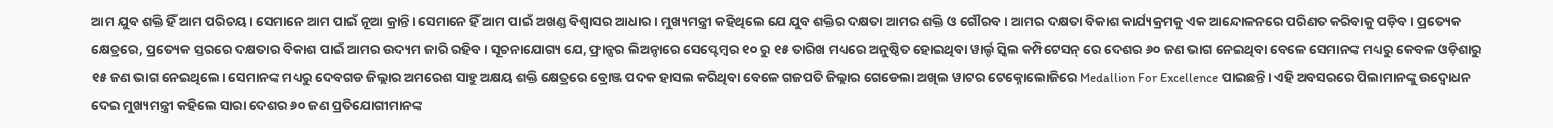ଆମ ଯୁବ ଶକ୍ତି ହିଁ ଆମ ପରିଚୟ। ସେମାନେ ଆମ ପାଇଁ ନୂଆ କ୍ରାନ୍ତି। ସେମାନେ ହିଁ ଆମ ପାଇଁ ଅଖଣ୍ଡ ବିଶ୍ୱାସର ଆଧାର। ମୁଖ୍ୟମନ୍ତ୍ରୀ କହିଥିଲେ ଯେ ଯୁବ ଶକ୍ତିର ଦକ୍ଷତା ଆମର ଶକ୍ତି ଓ ଗୌରବ। ଆମର ଦକ୍ଷତା ବିକାଶ କାର୍ଯ୍ୟକ୍ରମକୁ ଏକ ଆନ୍ଦୋଳନରେ ପରିଣତ କରିବାକୁ ପଡ଼ିବ। ପ୍ରତ୍ୟେକ କ୍ଷେତ୍ରରେ, ପ୍ରତ୍ୟେକ ସ୍ତରରେ ଦକ୍ଷତାର ବିକାଶ ପାଇଁ ଆମର ଉଦ୍ୟମ ଜାରି ରହିବ। ସୂଚନାଯୋଗ୍ୟ ଯେ, ଫ୍ରାନ୍ସର ଲିଅନ୍ଠାରେ ସେପ୍ଟେମ୍ବର ୧୦ ରୁ ୧୫ ତାରିଖ ମଧ୍ୟରେ ଅନୁଷ୍ଠିତ ହୋଇଥିବା ୱାର୍ଲ୍ଡ ସ୍କିଲ କମ୍ପିଟେସନ୍ ରେ ଦେଶର ୬୦ ଜଣ ଭାଗ ନେଇଥିବା ବେଳେ ସେମାନଙ୍କ ମଧ୍ୟରୁ କେବଳ ଓଡ଼ିଶାରୁ ୧୫ ଜଣ ଭାଗ ନେଇଥିଲେ। ସେମାନଙ୍କ ମଧ୍ୟରୁ ଦେବଗଡ ଜିଲ୍ଲାର ଅମରେଶ ସାହୁ ଅକ୍ଷୟ ଶକ୍ତି କ୍ଷେତ୍ରରେ ବ୍ରୋଞ୍ଜ ପଦକ ହାସଲ କରିଥିବା ବେଳେ ଗଜପତି ଜିଲ୍ଲାର ଗେଡେଲା ଅଖିଲ ୱାଟର ଟେକ୍ନୋଲୋଜିରେ Medallion For Excellence ପାଇଛନ୍ତି। ଏହି ଅବସରରେ ପିଲାମାନଙ୍କୁ ଉଦ୍ବୋଧନ ଦେଇ ମୁଖ୍ୟମନ୍ତ୍ରୀ କହିଲେ ସାରା ଦେଶର ୬୦ ଜଣ ପ୍ରତିଯୋଗୀମାନଙ୍କ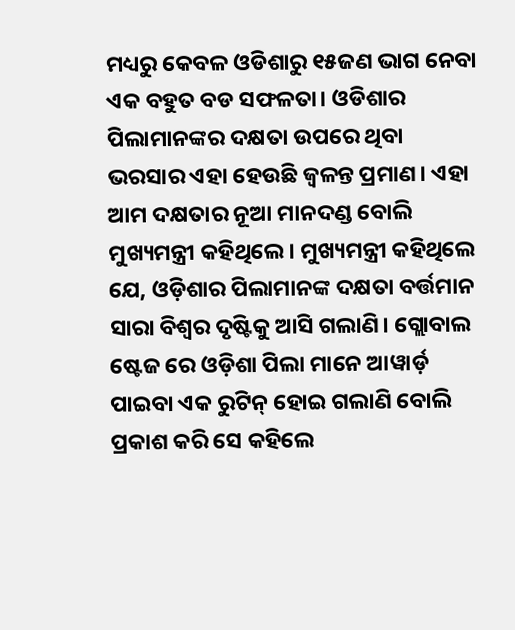ମଧ୍ୟରୁ କେବଳ ଓଡିଶାରୁ ୧୫ଜଣ ଭାଗ ନେବା ଏକ ବହୁତ ବଡ ସଫଳତା। ଓଡିଶାର ପିଲାମାନଙ୍କର ଦକ୍ଷତା ଉପରେ ଥିବା ଭରସାର ଏହା ହେଉଛି ଜ୍ୱଳନ୍ତ ପ୍ରମାଣ। ଏହା ଆମ ଦକ୍ଷତାର ନୂଆ ମାନଦଣ୍ଡ ବୋଲି ମୁଖ୍ୟମନ୍ତ୍ରୀ କହିଥିଲେ। ମୁଖ୍ୟମନ୍ତ୍ରୀ କହିଥିଲେ ଯେ, ଓଡ଼ିଶାର ପିଲାମାନଙ୍କ ଦକ୍ଷତା ବର୍ତ୍ତମାନ ସାରା ବିଶ୍ଵର ଦୃଷ୍ଟିକୁ ଆସି ଗଲାଣି। ଗ୍ଲୋବାଲ ଷ୍ଟେଜ ରେ ଓଡ଼ିଶା ପିଲା ମାନେ ଆୱାର୍ଡ଼ ପାଇବା ଏକ ରୁଟିନ୍ ହୋଇ ଗଲାଣି ବୋଲି ପ୍ରକାଶ କରି ସେ କହିଲେ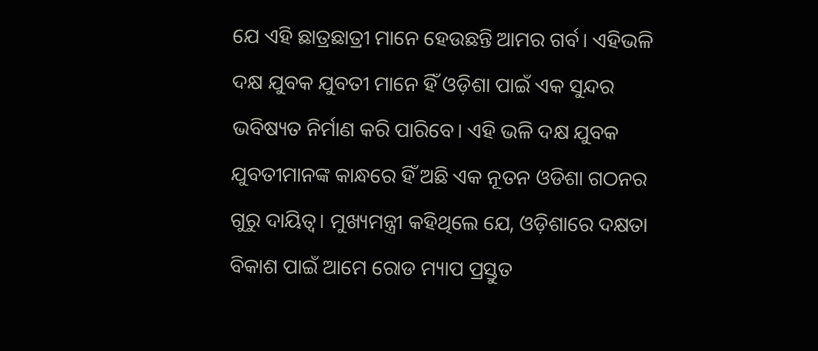ଯେ ଏହି ଛାତ୍ରଛାତ୍ରୀ ମାନେ ହେଉଛନ୍ତି ଆମର ଗର୍ବ। ଏହିଭଳି ଦକ୍ଷ ଯୁବକ ଯୁବତୀ ମାନେ ହିଁ ଓଡ଼ିଶା ପାଇଁ ଏକ ସୁନ୍ଦର ଭବିଷ୍ୟତ ନିର୍ମାଣ କରି ପାରିବେ। ଏହି ଭଳି ଦକ୍ଷ ଯୁବକ ଯୁବତୀମାନଙ୍କ କାନ୍ଧରେ ହିଁ ଅଛି ଏକ ନୂତନ ଓଡିଶା ଗଠନର ଗୁରୁ ଦାୟିତ୍ୱ। ମୁଖ୍ୟମନ୍ତ୍ରୀ କହିଥିଲେ ଯେ, ଓଡ଼ିଶାରେ ଦକ୍ଷତା ବିକାଶ ପାଇଁ ଆମେ ରୋଡ ମ୍ୟାପ ପ୍ରସ୍ତୁତ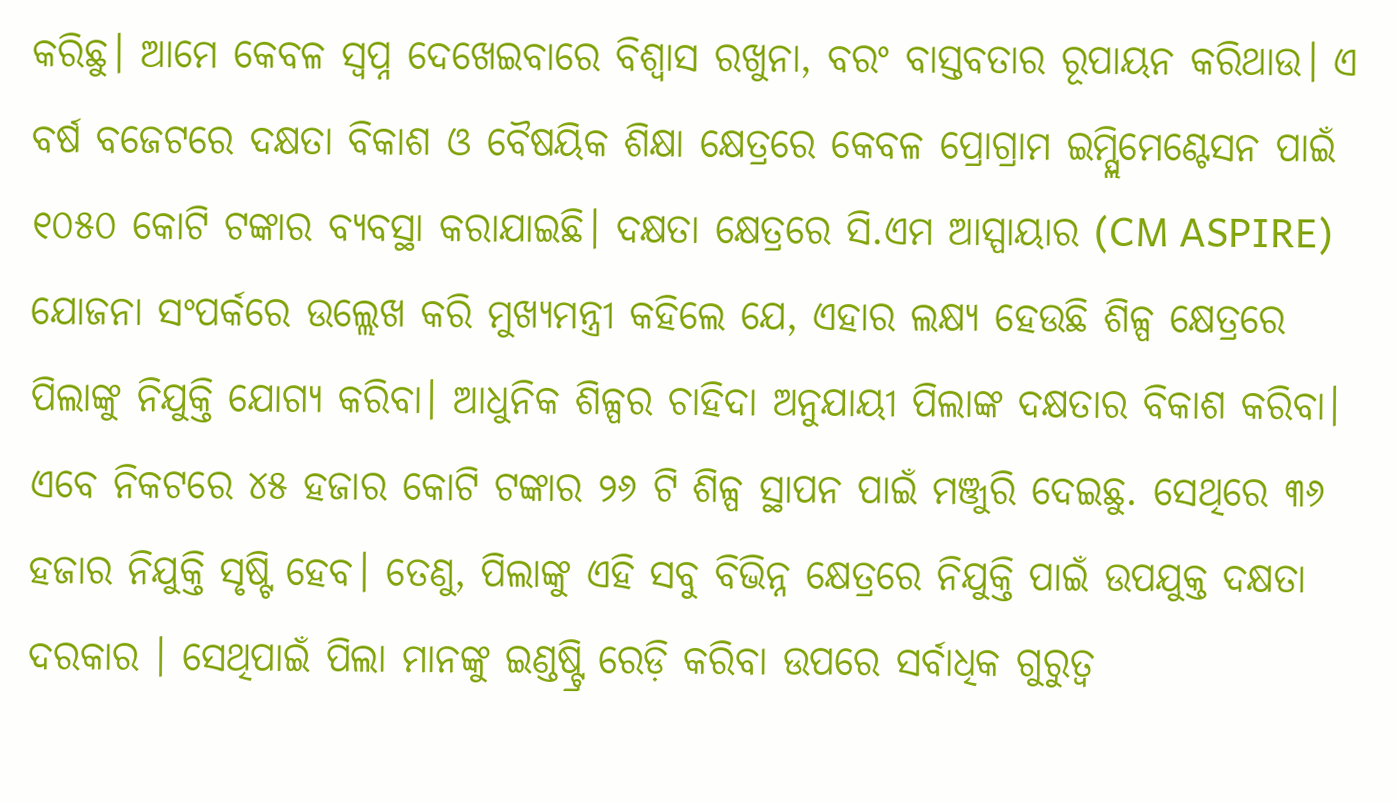କରିଛୁ। ଆମେ କେବଳ ସ୍ବପ୍ନ ଦେଖେଇବାରେ ବିଶ୍ୱାସ ରଖୁନା, ବରଂ ବାସ୍ତବତାର ରୂପାୟନ କରିଥାଉ। ଏ ବର୍ଷ ବଜେଟରେ ଦକ୍ଷତା ବିକାଶ ଓ ବୈଷୟିକ ଶିକ୍ଷା କ୍ଷେତ୍ରରେ କେବଳ ପ୍ରୋଗ୍ରାମ ଇମ୍ପ୍ଲିମେଣ୍ଟେସନ ପାଇଁ ୧୦୫୦ କୋଟି ଟଙ୍କାର ବ୍ୟବସ୍ଥା କରାଯାଇଛି। ଦକ୍ଷତା କ୍ଷେତ୍ରରେ ସି.ଏମ ଆସ୍ପାୟାର (CM ASPIRE) ଯୋଜନା ସଂପର୍କରେ ଉଲ୍ଲେଖ କରି ମୁଖ୍ୟମନ୍ତ୍ରୀ କହିଲେ ଯେ, ଏହାର ଲକ୍ଷ୍ୟ ହେଉଛି ଶିଳ୍ପ କ୍ଷେତ୍ରରେ ପିଲାଙ୍କୁ ନିଯୁକ୍ତି ଯୋଗ୍ୟ କରିବା। ଆଧୁନିକ ଶିଳ୍ପର ଚାହିଦା ଅନୁଯାୟୀ ପିଲାଙ୍କ ଦକ୍ଷତାର ବିକାଶ କରିବା। ଏବେ ନିକଟରେ ୪୫ ହଜାର କୋଟି ଟଙ୍କାର ୨୬ ଟି ଶିଳ୍ପ ସ୍ଥାପନ ପାଇଁ ମଞ୍ଜୁରି ଦେଇଛୁ. ସେଥିରେ ୩୬ ହଜାର ନିଯୁକ୍ତି ସୃଷ୍ଟି ହେବ। ତେଣୁ, ପିଲାଙ୍କୁ ଏହି ସବୁ ବିଭିନ୍ନ କ୍ଷେତ୍ରରେ ନିଯୁକ୍ତି ପାଇଁ ଉପଯୁକ୍ତ ଦକ୍ଷତା ଦରକାର । ସେଥିପାଇଁ ପିଲା ମାନଙ୍କୁ ଇଣ୍ଡଷ୍ଟ୍ରି ରେଡ଼ି କରିବା ଉପରେ ସର୍ବାଧିକ ଗୁରୁତ୍ବ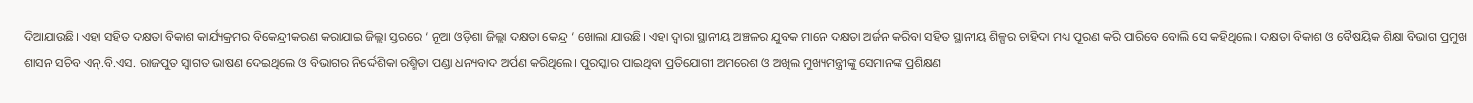ଦିଆଯାଉଛି। ଏହା ସହିତ ଦକ୍ଷତା ବିକାଶ କାର୍ଯ୍ୟକ୍ରମର ବିକେନ୍ଦ୍ରୀକରଣ କରାଯାଇ ଜିଲ୍ଲା ସ୍ତରରେ ‘ ନୂଆ ଓଡ଼ିଶା ଜିଲ୍ଲା ଦକ୍ଷତା କେନ୍ଦ୍ର ‘ ଖୋଲା ଯାଉଛି। ଏହା ଦ୍ବାରା ସ୍ଥାନୀୟ ଅଞ୍ଚଳର ଯୁବକ ମାନେ ଦକ୍ଷତା ଅର୍ଜନ କରିବା ସହିତ ସ୍ଥାନୀୟ ଶିଳ୍ପର ଚାହିଦା ମଧ୍ୟ ପୂରଣ କରି ପାରିବେ ବୋଲି ସେ କହିଥିଲେ। ଦକ୍ଷତା ବିକାଶ ଓ ବୈଷୟିକ ଶିକ୍ଷା ବିଭାଗ ପ୍ରମୁଖ ଶାସନ ସଚିବ ଏନ୍.ବି.ଏସ. ରାଜପୁତ ସ୍ୱାଗତ ଭାଷଣ ଦେଇଥିଲେ ଓ ବିଭାଗର ନିର୍ଦ୍ଦେଶିକା ରଶ୍ମିତା ପଣ୍ଡା ଧନ୍ୟବାଦ ଅର୍ପଣ କରିଥିଲେ। ପୁରସ୍କାର ପାଇଥିବା ପ୍ରତିଯୋଗୀ ଅମରେଶ ଓ ଅଖିଲ ମୁଖ୍ୟମନ୍ତ୍ରୀଙ୍କୁ ସେମାନଙ୍କ ପ୍ରଶିକ୍ଷଣ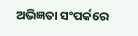ଅଭିଜ୍ଞତା ସଂପର୍କରେ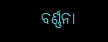ବର୍ଣ୍ଣନା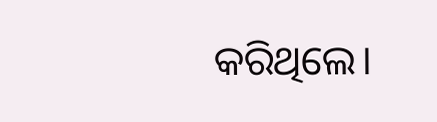କରିଥିଲେ।